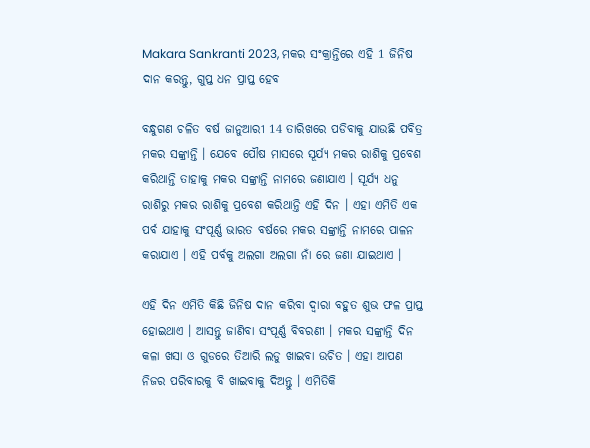Makara Sankranti 2023, ମକର ସଂକ୍ରାନ୍ତିରେ ଏହି 1 ଜିନିଷ ଦାନ କରନ୍ତୁ, ଗୁପ୍ତ ଧନ ପ୍ରାପ୍ତ ହେବ

ବନ୍ଧୁଗଣ ଚଳିତ ବର୍ଷ ଜାନୁଆରୀ 14 ତାରିଖରେ ପଡିବାକୁ ଯାଉଛି ପବିତ୍ର ମକର ସଙ୍କ୍ରାନ୍ତି । ଯେବେ ପୌଷ ମାସରେ ସୂର୍ଯ୍ୟ ମକର ରାଶିକୁ ପ୍ରବେଶ କରିଥାନ୍ତି ତାହାକୁ ମକର ସଙ୍କ୍ରାନ୍ତି ନାମରେ ଜଣାଯାଏ । ସୂର୍ଯ୍ୟ ଧନୁ ରାଶିରୁ ମକର ରାଶିକୁ ପ୍ରବେଶ କରିଥାନ୍ତି ଏହି ଦିନ । ଏହା ଏମିତି ଏକ ପର୍ବ ଯାହାକୁ ସଂପୂର୍ଣ୍ଣ ଭାରତ ବର୍ଷରେ ମକର ସଙ୍କ୍ରାନ୍ତି ନାମରେ ପାଳନ କରାଯାଏ । ଏହି ପର୍ବକୁ ଅଲଗା ଅଲଗା ନାଁ ରେ ଜଣା ଯାଇଥାଏ ।

ଏହି ଦିନ ଏମିତି କିଛି ଜିନିଷ ଦାନ କରିବା ଦ୍ଵାରା ବହୁତ ଶୁଭ ଫଳ ପ୍ରାପ୍ତ ହୋଇଥାଏ । ଆସନ୍ତୁ ଜାଣିବା ସଂପୂର୍ଣ୍ଣ ବିବରଣୀ । ମକର ସଙ୍କ୍ରାନ୍ତି ଦିନ କଳା ଖସା ଓ ଗୁଡରେ ତିଆରି ଲଡୁ ଖାଇବା ଉଚିତ । ଏହା ଆପଣ ନିଜର ପରିବାରକୁ ବି ଖାଇବାକୁ ଦିଅନ୍ତୁ । ଏମିତିକି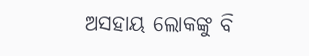ଅସହାୟ ଲୋକଙ୍କୁ ବି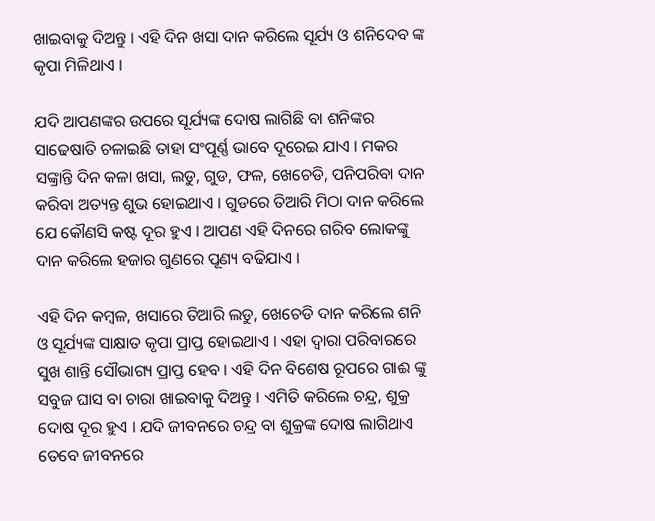ଖାଇବାକୁ ଦିଅନ୍ତୁ । ଏହି ଦିନ ଖସା ଦାନ କରିଲେ ସୂର୍ଯ୍ୟ ଓ ଶନିଦେବ ଙ୍କ କୃପା ମିଳିଥାଏ ।

ଯଦି ଆପଣଙ୍କର ଉପରେ ସୂର୍ଯ୍ୟଙ୍କ ଦୋଷ ଲାଗିଛି ବା ଶନିଙ୍କର ସାଢେଷାତି ଚଳାଇଛି ତାହା ସଂପୂର୍ଣ୍ଣ ଭାବେ ଦୂରେଇ ଯାଏ । ମକର ସଙ୍କ୍ରାନ୍ତି ଦିନ କଳା ଖସା, ଲଡୁ, ଗୁଡ, ଫଳ, ଖେଚେଡି, ପନିପରିବା ଦାନ କରିବା ଅତ୍ୟନ୍ତ ଶୁଭ ହୋଇଥାଏ । ଗୁଡରେ ତିଆରି ମିଠା ଦାନ କରିଲେ ଯେ କୌଣସି କଷ୍ଟ ଦୂର ହୁଏ । ଆପଣ ଏହି ଦିନରେ ଗରିବ ଲୋକଙ୍କୁ ଦାନ କରିଲେ ହଜାର ଗୁଣରେ ପୂଣ୍ୟ ବଢିଯାଏ ।

ଏହି ଦିନ କମ୍ବଳ, ଖସାରେ ତିଆରି ଲଡୁ, ଖେଚେଡି ଦାନ କରିଲେ ଶନି ଓ ସୂର୍ଯ୍ୟଙ୍କ ସାକ୍ଷାତ କୃପା ପ୍ରାପ୍ତ ହୋଇଥାଏ । ଏହା ଦ୍ଵାରା ପରିବାରରେ ସୁଖ ଶାନ୍ତି ସୌଭାଗ୍ୟ ପ୍ରାପ୍ତ ହେବ । ଏହି ଦିନ ବିଶେଷ ରୂପରେ ଗାଈ ଙ୍କୁ ସବୁଜ ଘାସ ବା ଚାରା ଖାଇବାକୁ ଦିଅନ୍ତୁ । ଏମିତି କରିଲେ ଚନ୍ଦ୍ର, ଶୁକ୍ର ଦୋଷ ଦୂର ହୁଏ । ଯଦି ଜୀବନରେ ଚନ୍ଦ୍ର ବା ଶୁକ୍ରଙ୍କ ଦୋଷ ଲାଗିଥାଏ ତେବେ ଜୀବନରେ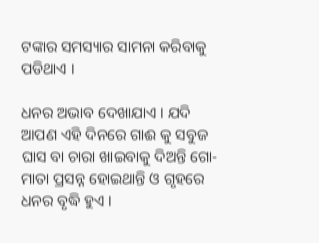ଟଙ୍କାର ସମସ୍ୟାର ସାମନା କରିବାକୁ ପଡିଥାଏ ।

ଧନର ଅଭାବ ଦେଖାଯାଏ । ଯଦି ଆପଣ ଏହି ଦିନରେ ଗାଈ କୁ ସବୁଜ ଘାସ ବା ଚାରା ଖାଇବାକୁ ଦିଅନ୍ତି ଗୋ-ମାତା ପ୍ରସନ୍ନ ହୋଇଥାନ୍ତି ଓ ଗୃହରେ ଧନର ବୃଦ୍ଧି ହୁଏ ।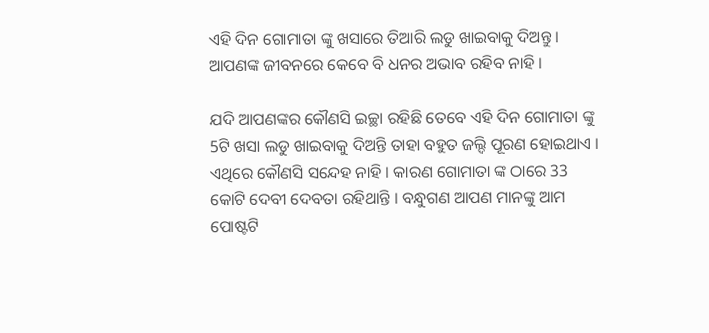ଏହି ଦିନ ଗୋମାତା ଙ୍କୁ ଖସାରେ ତିଆରି ଲଡୁ ଖାଇବାକୁ ଦିଅନ୍ତୁ । ଆପଣଙ୍କ ଜୀବନରେ କେବେ ବି ଧନର ଅଭାବ ରହିବ ନାହି ।

ଯଦି ଆପଣଙ୍କର କୌଣସି ଇଚ୍ଛା ରହିଛି ତେବେ ଏହି ଦିନ ଗୋମାତା ଙ୍କୁ 5ଟି ଖସା ଲଡୁ ଖାଇବାକୁ ଦିଅନ୍ତି ତାହା ବହୁତ ଜଲ୍ଦି ପୂରଣ ହୋଇଥାଏ । ଏଥିରେ କୌଣସି ସନ୍ଦେହ ନାହି । କାରଣ ଗୋମାତା ଙ୍କ ଠାରେ 33 କୋଟି ଦେବୀ ଦେବତା ରହିଥାନ୍ତି । ବନ୍ଧୁଗଣ ଆପଣ ମାନଙ୍କୁ ଆମ ପୋଷ୍ଟଟି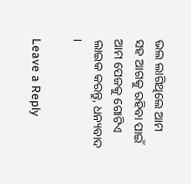ଭଲ ଲାଗିଥିଲେ ଆମ ସହ ଆଗକୁ ରହିବା ପାଇଁ ଆମ ପେଜକୁ ଗୋଟିଏ ଲାଇକ କରନ୍ତୁ, ଧନ୍ୟବାଦ ।

Leave a Reply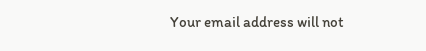Your email address will not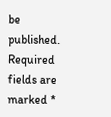be published. Required fields are marked *